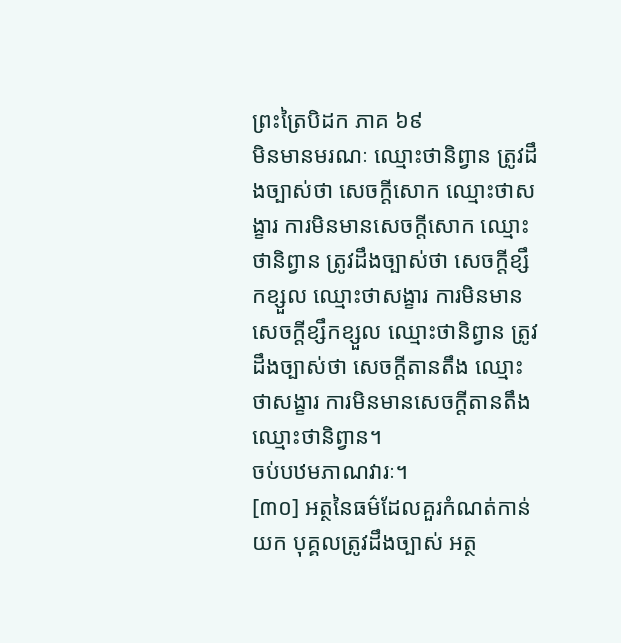ព្រះត្រៃបិដក ភាគ ៦៩
មិនមានមរណៈ ឈ្មោះថានិព្វាន ត្រូវដឹងច្បាស់ថា សេចក្តីសោក ឈ្មោះថាសង្ខារ ការមិនមានសេចក្តីសោក ឈ្មោះថានិព្វាន ត្រូវដឹងច្បាស់ថា សេចក្តីខ្សឹកខ្សួល ឈ្មោះថាសង្ខារ ការមិនមានសេចក្តីខ្សឹកខ្សួល ឈ្មោះថានិព្វាន ត្រូវដឹងច្បាស់ថា សេចក្តីតានតឹង ឈ្មោះថាសង្ខារ ការមិនមានសេចក្តីតានតឹង ឈ្មោះថានិព្វាន។
ចប់បឋមភាណវារៈ។
[៣០] អត្ថនៃធម៌ដែលគួរកំណត់កាន់យក បុគ្គលត្រូវដឹងច្បាស់ អត្ថ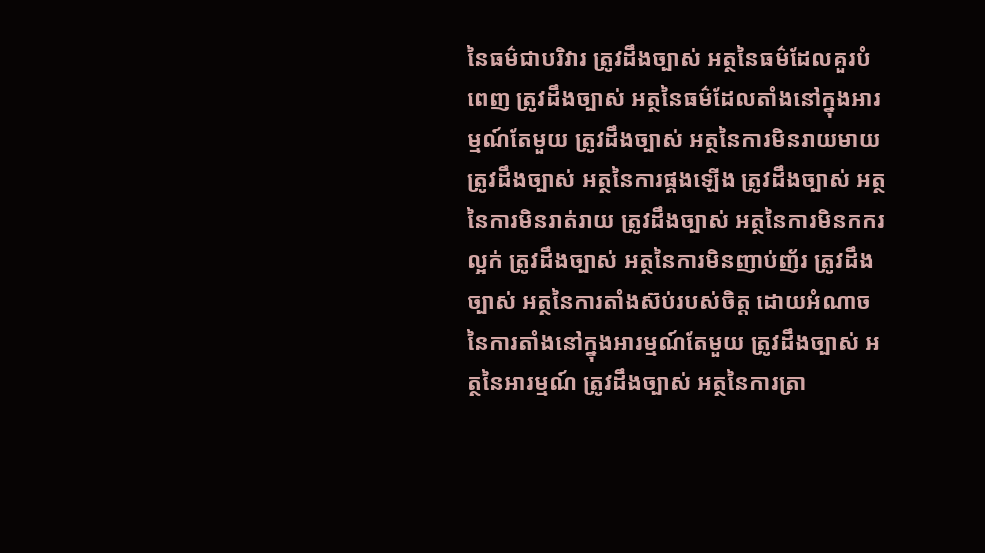នៃធម៌ជាបរិវារ ត្រូវដឹងច្បាស់ អត្ថនៃធម៌ដែលគួរបំពេញ ត្រូវដឹងច្បាស់ អត្ថនៃធម៌ដែលតាំងនៅក្នុងអារម្មណ៍តែមួយ ត្រូវដឹងច្បាស់ អត្ថនៃការមិនរាយមាយ ត្រូវដឹងច្បាស់ អត្ថនៃការផ្គងឡើង ត្រូវដឹងច្បាស់ អត្ថនៃការមិនរាត់រាយ ត្រូវដឹងច្បាស់ អត្ថនៃការមិនកករល្អក់ ត្រូវដឹងច្បាស់ អត្ថនៃការមិនញាប់ញ័រ ត្រូវដឹងច្បាស់ អត្ថនៃការតាំងស៊ប់របស់ចិត្ត ដោយអំណាចនៃការតាំងនៅក្នុងអារម្មណ៍តែមួយ ត្រូវដឹងច្បាស់ អត្ថនៃអារម្មណ៍ ត្រូវដឹងច្បាស់ អត្ថនៃការត្រា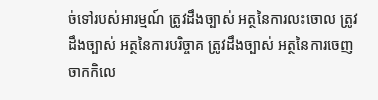ច់ទៅរបស់អារម្មណ៍ ត្រូវដឹងច្បាស់ អត្ថនៃការលះចោល ត្រូវដឹងច្បាស់ អត្ថនៃការបរិច្ចាគ ត្រូវដឹងច្បាស់ អត្ថនៃការចេញចាកកិលេ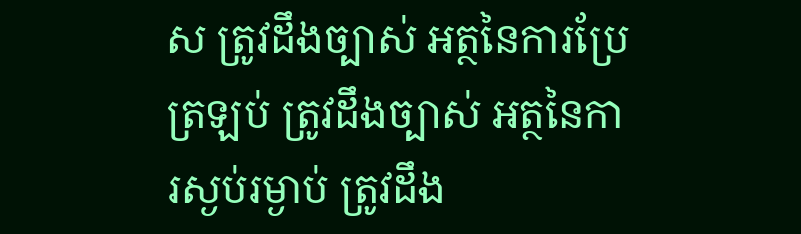ស ត្រូវដឹងច្បាស់ អត្ថនៃការប្រែត្រឡប់ ត្រូវដឹងច្បាស់ អត្ថនៃការស្ងប់រម្ងាប់ ត្រូវដឹង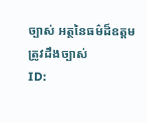ច្បាស់ អត្ថនៃធម៌ដ៏ឧត្តម ត្រូវដឹងច្បាស់
ID: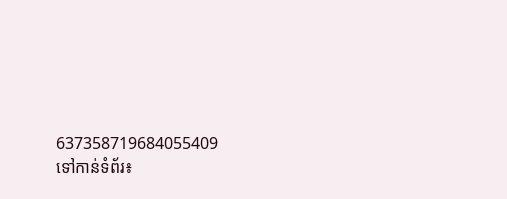637358719684055409
ទៅកាន់ទំព័រ៖